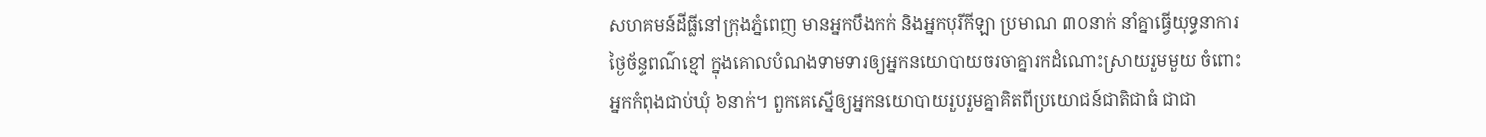សហគមន៍ដីធ្លីនៅក្រុងភ្នំពេញ មានអ្នកបឹងកក់ និងអ្នកបុរីកីឡា ប្រមាណ ៣០នាក់ នាំគ្នាធ្វើយុទ្ធនាការថ្ងៃច័ន្ទពណ៌ខ្មៅ ក្នុងគោលបំណងទាមទារឲ្យអ្នកនយោបាយចរចាគ្នារកដំណោះស្រាយរួមមួយ ចំពោះអ្នកកំពុងជាប់ឃុំ ៦នាក់។ ពួកគេស្នើឲ្យអ្នកនយោបាយរួបរួមគ្នាគិតពីប្រយោជន៍ជាតិជាធំ ជាជា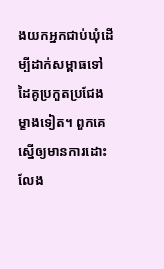ងយកអ្នកជាប់ឃុំដើម្បីដាក់សម្ពាធទៅដៃគូប្រកួតប្រជែងម្ខាងទៀត។ ពួកគេស្នើឲ្យមានការដោះលែង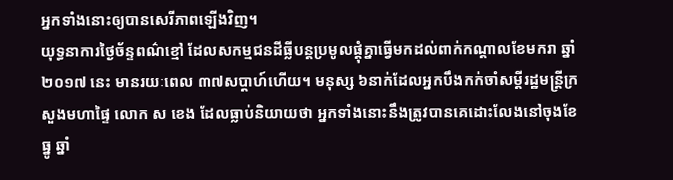អ្នកទាំងនោះឲ្យបានសេរីភាពឡើងវិញ។
យុទ្ធនាការថ្ងៃច័ន្ទពណ៌ខ្មៅ ដែលសកម្មជនដីធ្លីបន្តប្រមូលផ្ដុំគ្នាធ្វើមកដល់ពាក់កណ្ដាលខែមករា ឆ្នាំ២០១៧ នេះ មានរយៈពេល ៣៧សប្ដាហ៍ហើយ។ មនុស្ស ៦នាក់ដែលអ្នកបឹងកក់ចាំសម្ដីរដ្ឋមន្ត្រីក្រសួងមហាផ្ទៃ លោក ស ខេង ដែលធ្លាប់និយាយថា អ្នកទាំងនោះនឹងត្រូវបានគេដោះលែងនៅចុងខែធ្នូ ឆ្នាំ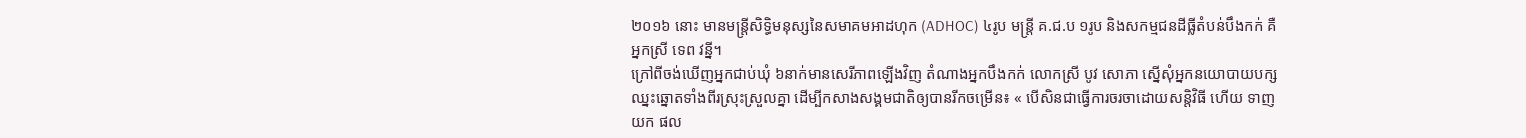២០១៦ នោះ មានមន្ត្រីសិទ្ធិមនុស្សនៃសមាគមអាដហុក (ADHOC) ៤រូប មន្ត្រី គ.ជ.ប ១រូប និងសកម្មជនដីធ្លីតំបន់បឹងកក់ គឺអ្នកស្រី ទេព វន្នី។
ក្រៅពីចង់ឃើញអ្នកជាប់ឃុំ ៦នាក់មានសេរីភាពឡើងវិញ តំណាងអ្នកបឹងកក់ លោកស្រី បូវ សោភា ស្នើសុំអ្នកនយោបាយបក្សឈ្នះឆ្នោតទាំងពីរស្រុះស្រួលគ្នា ដើម្បីកសាងសង្គមជាតិឲ្យបានរីកចម្រើន៖ « បើសិនជាធ្វើការចរចាដោយសន្តិវិធី ហើយ ទាញយក ផល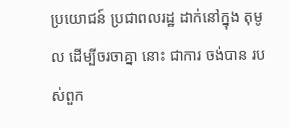ប្រយោជន៍ ប្រជាពលរដ្ឋ ដាក់នៅក្នុង តុមូល ដើម្បីចរចាគ្នា នោះ ជាការ ចង់បាន របស់ពួក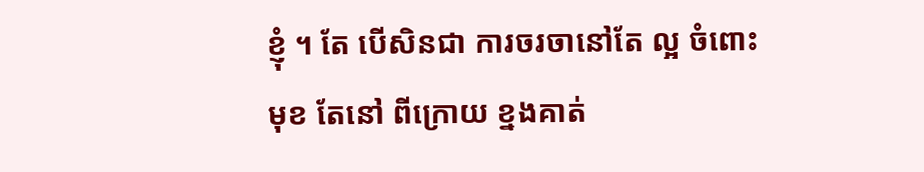ខ្ញុំ ។ តែ បើសិនជា ការចរចានៅតែ ល្អ ចំពោះមុខ តែនៅ ពីក្រោយ ខ្នងគាត់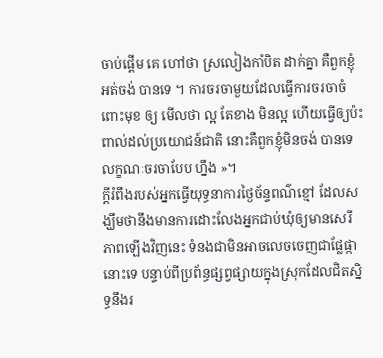ចាប់ផ្ដើម គេ ហៅថា ស្រលៀងកាំបិត ដាក់គ្នា គឺពួកខ្ញុំអត់ចង់ បានទេ ។ ការចរចាមួយដែលធ្វើការចរចាចំពោះមុខ ឲ្យ មើលថា ល្អ តែខាង មិនល្អ ហើយធ្វើឲ្យប៉ះពាល់ដល់ប្រយោជន៍ជាតិ នោះគឺពួកខ្ញុំមិនចង់ បានទេ លក្ខណៈចរចាបែប ហ្នឹង »។
ក្ដីរំពឹងរបស់អ្នកធ្វើយុទ្ធនាការថ្ងៃច័ន្ទពណ៌ខ្មៅ ដែលសង្ឃឹមថានឹងមានការដោះលែងអ្នកជាប់ឃុំឲ្យមានសេរីភាពឡើងវិញនេះ ទំនងជាមិនអាចលេចចេញជាផ្លែផ្កានោះទេ បន្ទាប់ពីប្រព័ន្ធផ្សព្វផ្សាយក្នុងស្រុកដែលជិតស្និទ្ធនឹងរ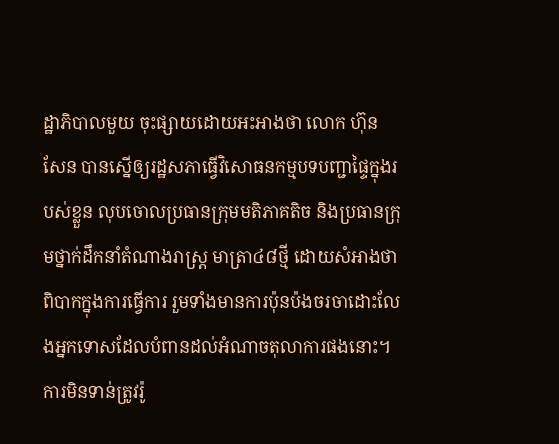ដ្ឋាភិបាលមួយ ចុះផ្សាយដោយអះអាងថា លោក ហ៊ុន សែន បានស្នើឲ្យរដ្ឋសភាធ្វើវិសោធនកម្មបទបញ្ជាផ្ទៃក្នុងរបស់ខ្លួន លុបចោលប្រធានក្រុមមតិភាគតិច និងប្រធានក្រុមថ្នាក់ដឹកនាំតំណាងរាស្ត្រ មាត្រា៤៨ថ្មី ដោយសំអាងថា ពិបាកក្នុងការធ្វើការ រួមទាំងមានការប៉ុនប៉ងចរចាដោះលែងអ្នកទោសដែលបំពានដល់អំណាចតុលាការផងនោះ។
ការមិនទាន់ត្រូវរ៉ូ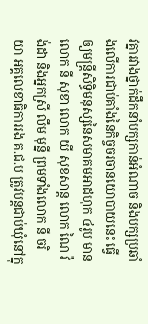វគ្នារវាងថ្នាក់ដឹកនាំបក្សកាន់អំណាច និងបក្សប្រឆាំងលើការជាប់គាំងនៃកិច្ចចរចានយោបាយនេះ ធ្វើឲ្យមន្ត្រីសិទ្ធិមនុស្សនៃសមាគមអាដហុក ៤រូប មានលោក នី សុខា លោក យី សុខសាន្ត លោក ណៃ វ៉ង់ដា និងអ្នកស្រី លឹម មុន្នី ព្រមទាំងលោក នី ចរិយា អគ្គលេខាធិការរង គ.ជ.ប ត្រូវបន្តជាប់ឃុំនៅក្នុ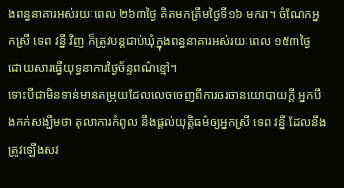ងពន្ធនាគារអស់រយៈពេល ២៦៣ថ្ងៃ គិតមកត្រឹមថ្ងៃទី១៦ មករា។ ចំណែកអ្នកស្រី ទេព វន្នី វិញ ក៏ត្រូវបន្តជាប់ឃុំក្នុងពន្ធនាគារអស់រយៈពេល ១៥៣ថ្ងៃ ដោយសារធ្វើយុទ្ធនាការថ្ងៃច័ន្ទពណ៌ខ្មៅ។
ទោះបីជាមិនទាន់មានតម្រុយដែលលេចចេញពីការចរចានយោបាយក្ដី អ្នកបឹងកក់សង្ឃឹមថា តុលាការកំពូល នឹងផ្ដល់យុត្តិធម៌ឲ្យអ្នកស្រី ទេព វន្នី ដែលនឹងត្រូវឡើងសវ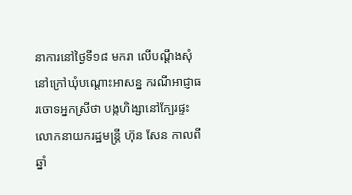នាការនៅថ្ងៃទី១៨ មករា លើបណ្ដឹងសុំនៅក្រៅឃុំបណ្ដោះអាសន្ន ករណីអាជ្ញាធរចោទអ្នកស្រីថា បង្កហិង្សានៅក្បែរផ្ទះលោកនាយករដ្ឋមន្ត្រី ហ៊ុន សែន កាលពីឆ្នាំ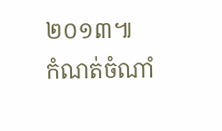២០១៣៕
កំណត់ចំណាំ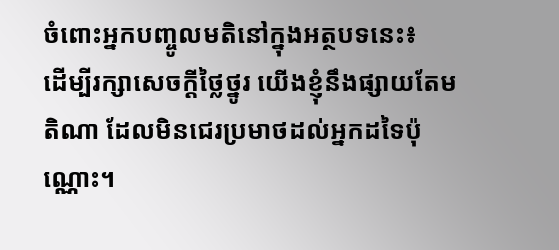ចំពោះអ្នកបញ្ចូលមតិនៅក្នុងអត្ថបទនេះ៖
ដើម្បីរក្សាសេចក្ដីថ្លៃថ្នូរ យើងខ្ញុំនឹងផ្សាយតែមតិណា ដែលមិនជេរប្រមាថដល់អ្នកដទៃប៉ុណ្ណោះ។